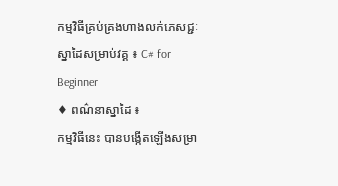កម្មវិធីគ្រប់គ្រងហាងលក់ភេសជ្ជៈ
ស្នាដៃសម្រាប់វគ្គ ៖ C# for Beginner
♦ ពណ៌នាស្នាដៃ ៖
កម្មវិធីនេះ បានបង្កើតឡើងសម្រា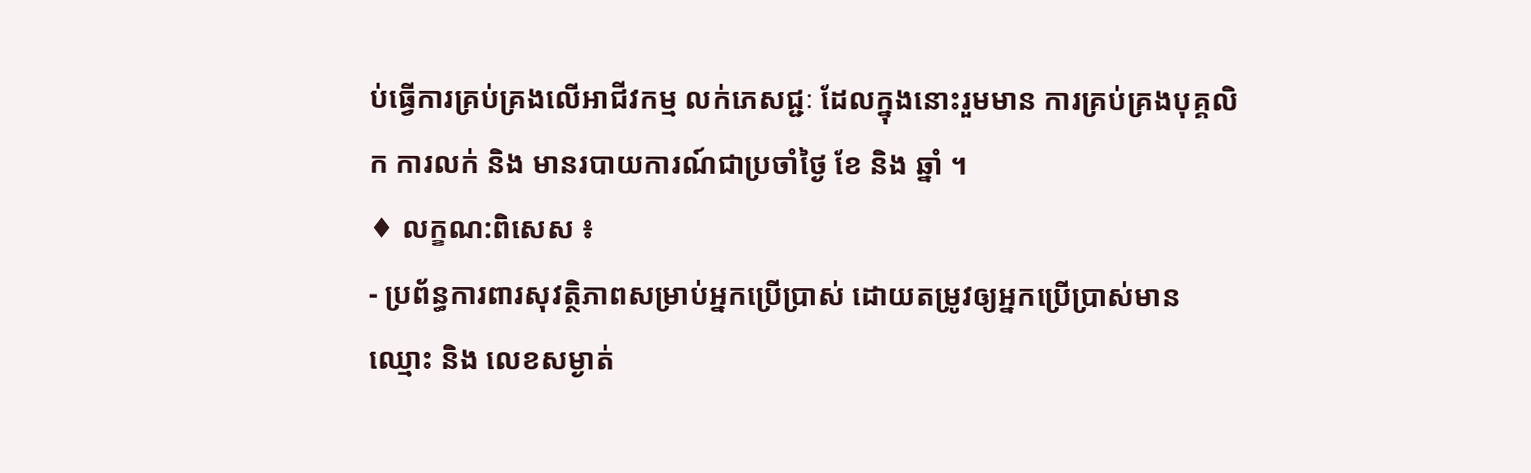ប់ធ្វើការគ្រប់គ្រងលើអាជីវកម្ម លក់ភេសជ្ជៈ ដែលក្នុងនោះរួមមាន ការគ្រប់គ្រងបុគ្គលិក ការលក់ និង មានរបាយការណ៍ជាប្រចាំថ្ងៃ ខែ និង ឆ្នាំ ។
♦ លក្ខណ:ពិសេស ៖
- ប្រព័ន្ធការពារសុវត្ថិភាពសម្រាប់អ្នកប្រើប្រាស់ ដោយតម្រូវឲ្យអ្នកប្រើប្រាស់មាន ឈ្មោះ និង លេខសម្ងាត់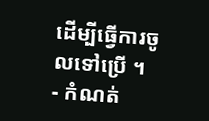ដើម្បីធ្វើការចូលទៅប្រើ ។
- កំណត់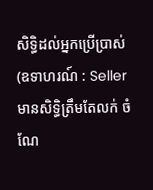សិទ្ធិដល់អ្នកប្រើប្រាស់ (ឧទាហរណ៍ : Seller មានសិទ្ធិត្រឹមតែលក់ ចំណែ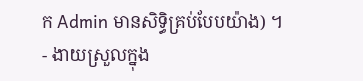ក Admin មានសិទ្ធិគ្រប់បែបយ៉ាង) ។
- ងាយស្រួលក្នុង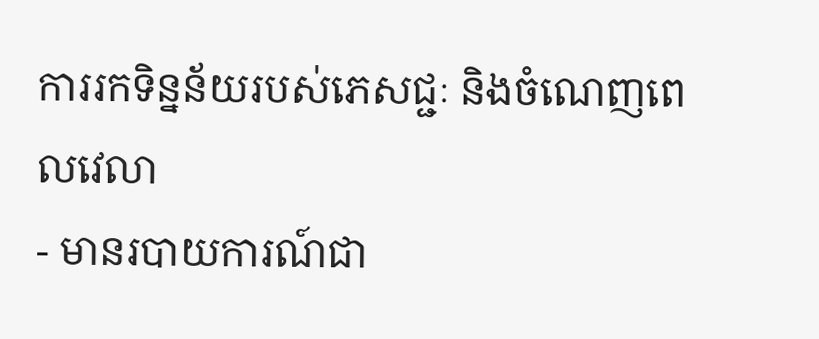ការរកទិន្នន័យរបស់ភេសជ្ជៈ និងចំណេញពេលវេលា
- មានរបាយការណ៍ជា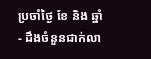ប្រចាំថ្ងៃ ខែ និង ឆ្នាំ
- ដឹងចំនួនជាក់លា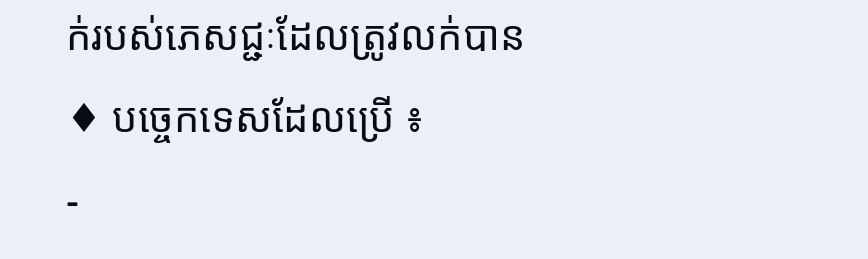ក់របស់ភេសជ្ជៈដែលត្រូវលក់បាន
♦ បច្ចេកទេសដែលប្រើ ៖
-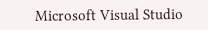Microsoft Visual Studio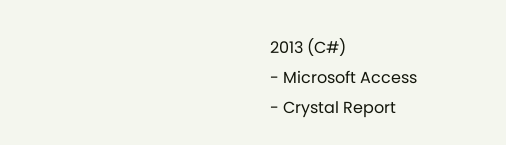2013 (C#)
- Microsoft Access
- Crystal Report